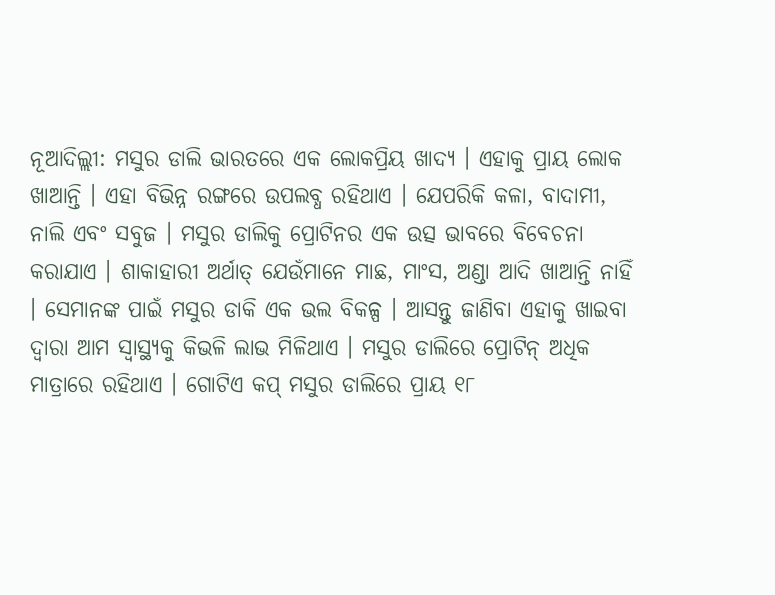ନୂଆଦିଲ୍ଲୀ: ମସୁର ଡାଲି ଭାରତରେ ଏକ ଲୋକପ୍ରିୟ ଖାଦ୍ୟ । ଏହାକୁ ପ୍ରାୟ ଲୋକ ଖାଆନ୍ତି । ଏହା ବିଭିନ୍ନ ରଙ୍ଗରେ ଉପଲବ୍ଧ ରହିଥାଏ । ଯେପରିକି କଳା, ବାଦାମୀ, ନାଲି ଏବଂ ସବୁଜ । ମସୁର ଡାଲିକୁ ପ୍ରୋଟିନର ଏକ ଉତ୍ସ ଭାବରେ ବିବେଚନା କରାଯାଏ । ଶାକାହାରୀ ଅର୍ଥାତ୍ ଯେଉଁମାନେ ମାଛ, ମାଂସ, ଅଣ୍ଡା ଆଦି ଖାଆନ୍ତି ନାହିଁ । ସେମାନଙ୍କ ପାଇଁ ମସୁର ଡାକି ଏକ ଭଲ ବିକଳ୍ପ । ଆସନ୍ତୁ ଜାଣିବା ଏହାକୁ ଖାଇବା ଦ୍ବାରା ଆମ ସ୍ବାସ୍ଥ୍ୟକୁ କିଭଳି ଲାଭ ମିଳିଥାଏ । ମସୁର ଡାଲିରେ ପ୍ରୋଟିନ୍ ଅଧିକ ମାତ୍ରାରେ ରହିଥାଏ । ଗୋଟିଏ କପ୍ ମସୁର ଡାଲିରେ ପ୍ରାୟ ୧୮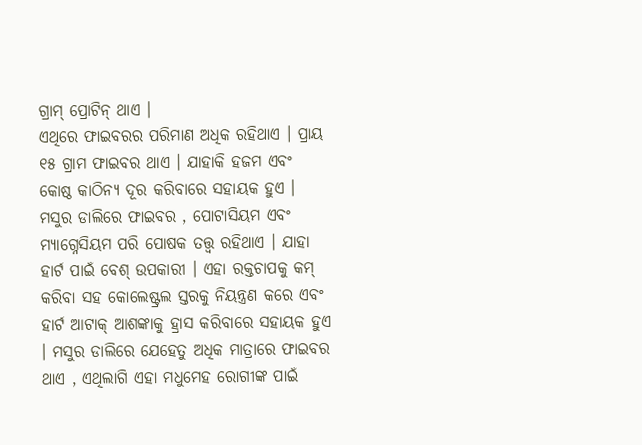ଗ୍ରାମ୍ ପ୍ରୋଟିନ୍ ଥାଏ ।
ଏଥିରେ ଫାଇବରର ପରିମାଣ ଅଧିକ ରହିଥାଏ । ପ୍ରାୟ ୧୫ ଗ୍ରାମ ଫାଇବର ଥାଏ । ଯାହାକି ହଜମ ଏବଂ କୋଷ୍ଠ କାଠିନ୍ୟ ଦୂର କରିବାରେ ସହାୟକ ହୁଏ । ମସୁର ଡାଲିରେ ଫାଇବର , ପୋଟାସିୟମ ଏବଂ ମ୍ୟାଗ୍ନେସିୟମ ପରି ପୋଷକ ତତ୍ତ୍ବ ରହିଥାଏ । ଯାହା ହାର୍ଟ ପାଇଁ ବେଶ୍ ଉପକାରୀ । ଏହା ରକ୍ତଚାପକୁ କମ୍ କରିବା ସହ କୋଲେଷ୍ଟ୍ରଲ ସ୍ତରକୁ ନିୟନ୍ତ୍ରଣ କରେ ଏବଂ ହାର୍ଟ ଆଟାକ୍ ଆଶଙ୍କାକୁ ହ୍ରାସ କରିବାରେ ସହାୟକ ହୁଏ । ମସୁର ଡାଲିରେ ଯେହେତୁ ଅଧିକ ମାତ୍ରାରେ ଫାଇବର ଥାଏ , ଏଥିଲାଗି ଏହା ମଧୁମେହ ରୋଗୀଙ୍କ ପାଇଁ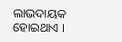ଲାଭଦାୟକ ହୋଇଥାଏ ।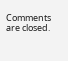Comments are closed.